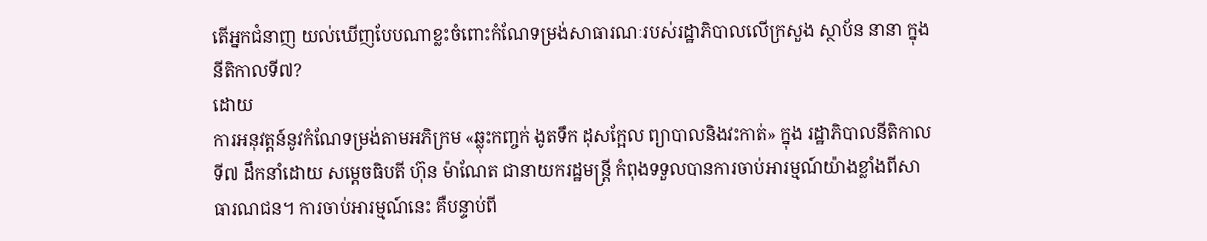តើអ្នកជំនាញ យល់ឃើញបែបណាខ្លះចំពោះកំណែទម្រង់សាធារណៈរបស់រដ្ឋាភិបាលលើក្រសួង ស្ថាប័ន នានា ក្នុងនីតិកាលទី៧?
ដោយ
ការអនុវត្តន៍នូវកំណែទម្រង់តាមអភិក្រម «ឆ្លុះកញ្ចក់ ងូតទឹក ដុសក្អែល ព្យាបាលនិងវះកាត់» ក្នុង រដ្ឋាភិបាលនីតិកាលទី៧ ដឹកនាំដោយ សម្ដេចធិបតី ហ៊ុន ម៉ាណែត ជានាយករដ្ឋមន្រ្តី កំពុងទទួលបានការចាប់អារម្មណ៍យ៉ាងខ្លាំងពីសាធារណជន។ ការចាប់អារម្មណ៍នេះ គឺបន្ទាប់ពី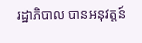រដ្ឋាភិបាល បានអនុវត្តន៍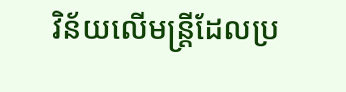វិន័យលើមន្រ្តីដែលប្រ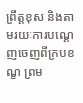ព្រឹត្តខុស និងតាមរយៈការបណ្ដេញចេញពីក្របខណ្ខ ព្រម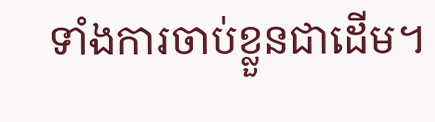ទាំងការចាប់ខ្លួនជាដើម។